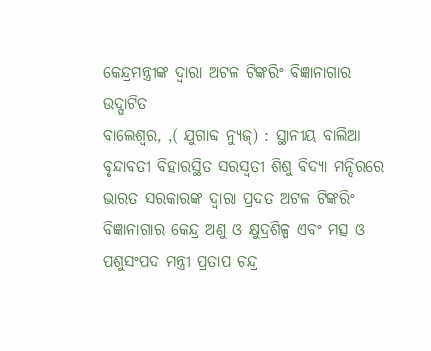କେନ୍ଦ୍ରମନ୍ତ୍ରୀଙ୍କ ଦ୍ୱାରା ଅଟଳ ଟିଙ୍କରିଂ ବିଜ୍ଞାନାଗାର ଉଦ୍ଘାଟିତ
ବାଲେଶ୍ୱର, ,( ଯୁଗାବ୍ଦ ନ୍ୟୁଜ୍) : ସ୍ଥାନୀୟ ବାଲିଆ ବୃନ୍ଦାବତୀ ବିହାରସ୍ଥିତ ସରସ୍ୱତୀ ଶିଶୁ ବିଦ୍ୟା ମନ୍ଦିରରେ ଭାରତ ସରକାରଙ୍କ ଦ୍ୱାରା ପ୍ରଦତ ଅଟଳ ଟିଙ୍କରିଂ ବିଜ୍ଞାନାଗାର କେନ୍ଦ୍ର ଅଣୁ ଓ କ୍ଷୁଦ୍ରଶିଳ୍ପ ଏବଂ ମତ୍ସ ଓ ପଶୁସଂପଦ ମନ୍ତ୍ରୀ ପ୍ରତାପ ଚନ୍ଦ୍ର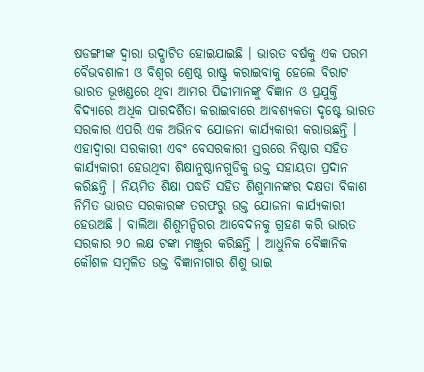ଷଡଙ୍ଗୀଙ୍କ ଦ୍ୱାରା ଉଦ୍ଘାଟିତ ହୋଇଯାଇଛି । ଭାରତ ବର୍ଷକୁ ଏକ ପରମ ବୈଭବଶାଳୀ ଓ ବିଶ୍ୱର ଶ୍ରେଷ୍ଠ ରାଷ୍ଟ୍ର କରାଇବାକୁ ହେଲେ ବିରାଟ ଭାରତ ଭୂଖଣ୍ଡରେ ଥିବା ଆମର ପିଢୀମାନଙ୍କୁ ବିଜ୍ଞାନ ଓ ପ୍ରଯୁକ୍ତି ବିଦ୍ୟାରେ ଅଧିକ ପାରଦର୍ଶିତା କରାଇବାରେ ଆବଶ୍ୟକତା ଦୃଷ୍ଟେ ଭାରତ ସରକାର ଏପରି ଏକ ଅଭିନବ ଯୋଜନା କାର୍ଯ୍ୟକାରୀ କରାଉଛନ୍ତି । ଏହାଦ୍ୱାରା ସରକାରୀ ଏବଂ ବେସରକାରୀ ସ୍ତରରେ ନିଷ୍ଠାର ସହିତ କାର୍ଯ୍ୟକାରୀ ହେଉଥିବା ଶିକ୍ଷାନୁଷ୍ଠାନଗୁଡିକୁ ଉକ୍ତ ସହାୟତା ପ୍ରଦାନ କରିଛନ୍ତି । ନିୟମିତ ଶିକ୍ଷା ପଦ୍ଧତି ସହିତ ଶିଶୁମାନଙ୍କର ଦକ୍ଷତା ବିକାଶ ନିମିତ ଭାରତ ସରକାରଙ୍କ ତରଫରୁ ଉକ୍ତ ଯୋଜନା କାର୍ଯ୍ୟକାରୀ ହେଉଅଛି । ବାଲିଆ ଶିଶୁମନ୍ଦିରର ଆବେଦନକୁ ଗ୍ରହଣ କରି ଭାରତ ସରକାର ୨୦ ଲକ୍ଷ ଟଙ୍କା ମଞ୍ଜୁର କରିଛନ୍ତି । ଆଧୁନିକ ବୈଜ୍ଞାନିକ କୌଶଳ ସମ୍ବଳିତ ଉକ୍ତ ବିଜ୍ଞାନାଗାର ଶିଶୁ ଭାଇ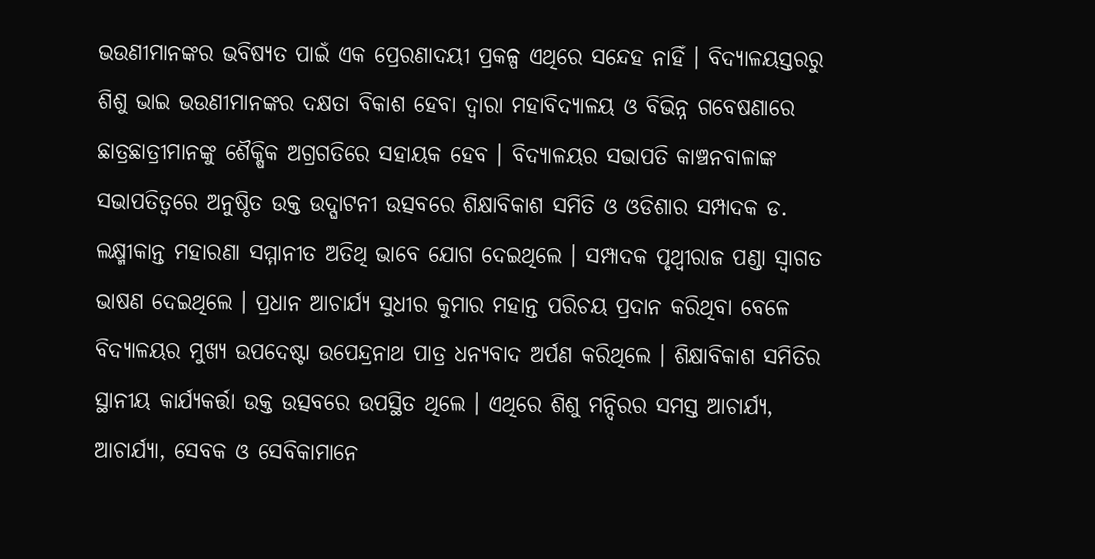ଭଉଣୀମାନଙ୍କର ଭବିଷ୍ୟତ ପାଇଁ ଏକ ପ୍ରେରଣାଦୟୀ ପ୍ରକଳ୍ପ ଏଥିରେ ସନ୍ଦେହ ନାହିଁ । ବିଦ୍ୟାଳୟସ୍ତରରୁ ଶିଶୁ ଭାଇ ଭଉଣୀମାନଙ୍କର ଦକ୍ଷତା ବିକାଶ ହେବା ଦ୍ୱାରା ମହାବିଦ୍ୟାଳୟ ଓ ବିଭିନ୍ନ ଗବେଷଣାରେ ଛାତ୍ରଛାତ୍ରୀମାନଙ୍କୁ ଶୈକ୍ଷିକ ଅଗ୍ରଗତିରେ ସହାୟକ ହେବ । ବିଦ୍ୟାଳୟର ସଭାପତି କାଞ୍ଚନବାଳାଙ୍କ ସଭାପତିତ୍ୱରେ ଅନୁଷ୍ଠିତ ଉକ୍ତ ଉଦ୍ଘାଟନୀ ଉତ୍ସବରେ ଶିକ୍ଷାବିକାଶ ସମିତି ଓ ଓଡିଶାର ସମ୍ପାଦକ ଡ. ଲକ୍ଷ୍ମୀକାନ୍ତ ମହାରଣା ସମ୍ମାନୀତ ଅତିଥି ଭାବେ ଯୋଗ ଦେଇଥିଲେ । ସମ୍ପାଦକ ପୃଥ୍ୱୀରାଜ ପଣ୍ଡା ସ୍ୱାଗତ ଭାଷଣ ଦେଇଥିଲେ । ପ୍ରଧାନ ଆଚାର୍ଯ୍ୟ ସୁଧୀର କୁମାର ମହାନ୍ତ ପରିଚୟ ପ୍ରଦାନ କରିଥିବା ବେଳେ ବିଦ୍ୟାଳୟର ମୁଖ୍ୟ ଉପଦେଷ୍ଟା ଉପେନ୍ଦ୍ରନାଥ ପାତ୍ର ଧନ୍ୟବାଦ ଅର୍ପଣ କରିଥିଲେ । ଶିକ୍ଷାବିକାଶ ସମିତିର ସ୍ଥାନୀୟ କାର୍ଯ୍ୟକର୍ତ୍ତା ଉକ୍ତ ଉତ୍ସବରେ ଉପସ୍ଥିତ ଥିଲେ । ଏଥିରେ ଶିଶୁ ମନ୍ଦିରର ସମସ୍ତ ଆଚାର୍ଯ୍ୟ, ଆଚାର୍ଯ୍ୟା, ସେବକ ଓ ସେବିକାମାନେ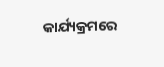କାର୍ଯ୍ୟକ୍ରମରେ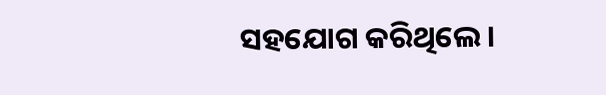ସହଯୋଗ କରିଥିଲେ ।